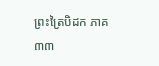ព្រះត្រៃបិដក ភាគ ៣៣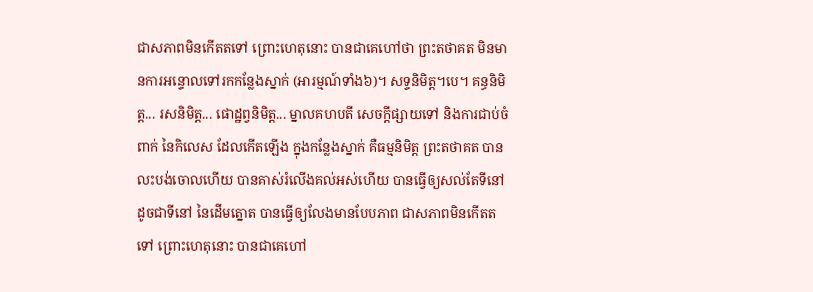ជាសភាពមិនកើតតទៅ ព្រោះហេតុនោះ បានជាគេហៅថា ព្រះតថាគត មិនមានការអន្ទោលទៅរកកន្លែងស្នាក់ (អារម្មណ៍ទាំង៦)។ សទ្ទនិមិត្ត។បេ។ គន្ធនិមិត្ត... រសនិមិត្ត... ផោដ្ឋព្វនិមិត្ត... ម្នាលគហបតី សេចក្តីផ្សាយទៅ និងការជាប់ចំពាក់ នៃកិលេស ដែលកើតឡើង ក្នុងកន្លែងស្នាក់ គឺធម្មនិមិត្ត ព្រះតថាគត បានលះបង់ចោលហើយ បានគាស់រំលើងគល់អស់ហើយ បានធ្វើឲ្យសល់តែទីនៅ ដូចជាទីនៅ នៃដើមត្នោត បានធ្វើឲ្យលែងមានបែបភាព ជាសភាពមិនកើតតទៅ ព្រោះហេតុនោះ បានជាគេហៅ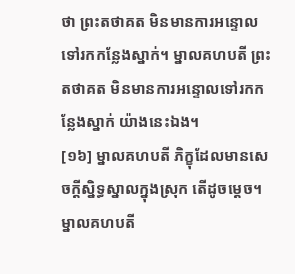ថា ព្រះតថាគត មិនមានការអន្ទោលទៅរកកន្លែងស្នាក់។ ម្នាលគហបតី ព្រះតថាគត មិនមានការអន្ទោលទៅរកកន្លែងស្នាក់ យ៉ាងនេះឯង។
[១៦] ម្នាលគហបតី ភិក្ខុដែលមានសេចក្តីស្និទ្ធស្នាលក្នុងស្រុក តើដូចម្តេច។ ម្នាលគហបតី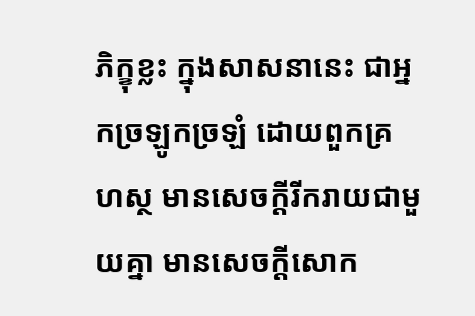ភិក្ខុខ្លះ ក្នុងសាសនានេះ ជាអ្នកច្រឡូកច្រឡំ ដោយពួកគ្រហស្ថ មានសេចក្តីរីករាយជាមួយគ្នា មានសេចក្តីសោក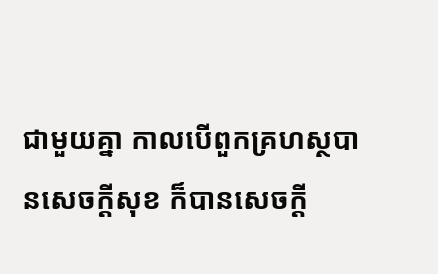ជាមួយគ្នា កាលបើពួកគ្រហស្ថបានសេចក្តីសុខ ក៏បានសេចក្តី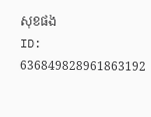សុខផង
ID: 636849828961863192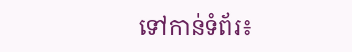ទៅកាន់ទំព័រ៖